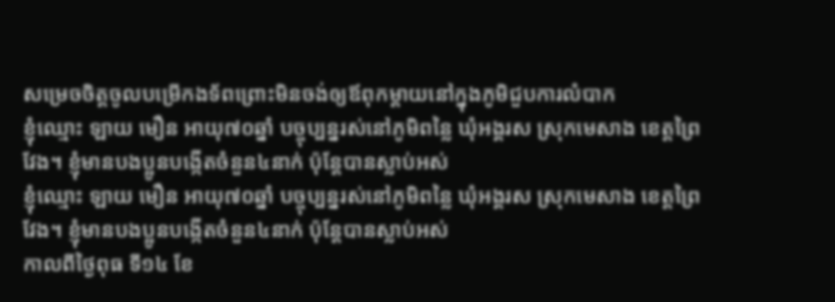សម្រេចចិត្តចូលបម្រើកងទ័ពព្រោះមិនចង់ឲ្យឪពុកម្តាយនៅក្នុងភូមិជួបការលំបាក
ខ្ញុំឈ្មោះ ឡាយ មឿន អាយុ៧០ឆ្នាំ បច្ចុប្បន្នរស់នៅភូមិពន្លៃ ឃុំអង្គរស ស្រុកមេសាង ខេត្តព្រៃវែង។ ខ្ញុំមានបងប្អូនបង្កើតចំនួន៤នាក់ ប៉ុន្តែបានស្លាប់អស់
ខ្ញុំឈ្មោះ ឡាយ មឿន អាយុ៧០ឆ្នាំ បច្ចុប្បន្នរស់នៅភូមិពន្លៃ ឃុំអង្គរស ស្រុកមេសាង ខេត្តព្រៃវែង។ ខ្ញុំមានបងប្អូនបង្កើតចំនួន៤នាក់ ប៉ុន្តែបានស្លាប់អស់
កាលពីថ្ងៃពុធ ទី១៤ ខែ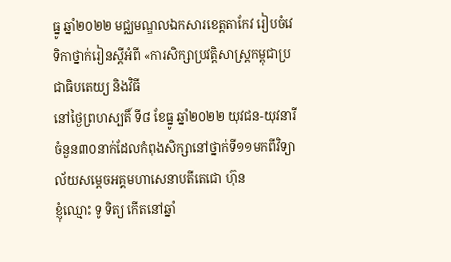ធ្នូ ឆ្នាំ២០២២ មជ្ឈមណ្ឌលឯកសារខេត្តតាកែវ រៀបចំវេទិកាថ្នាក់រៀនស្តីអំពី «ការសិក្សាប្រវត្តិសាស្រ្តកម្ពុជាប្រជាធិបតេយ្យ និងវិធី
នៅថ្ងៃព្រហស្បតិ៍ ទី៨ ខែធ្នូ ឆ្នាំ២០២២ យុវជន-យុវនារីចំនួន៣០នាក់ដែលកំពុងសិក្សានៅថ្នាក់ទី១១មកពីវិទ្យាល័យសម្ដេចអគ្គមហាសេនាបតីតេជោ ហ៊ុន
ខ្ញុំឈ្មោះ ទូ ទិត្យ កើតនៅឆ្នាំ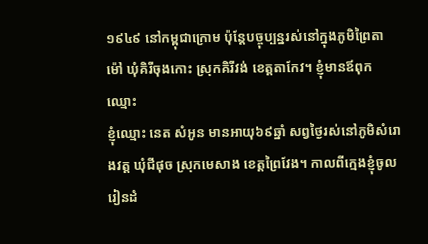១៩៤៩ នៅកម្ពុជាក្រោម ប៉ុន្តែបច្ចុប្បន្នរស់នៅក្នុងភូមិព្រៃតាម៉ៅ ឃុំគិរីចុងកោះ ស្រុកគិរីវង់ ខេត្តតាកែវ។ ខ្ញុំមានឪពុកឈ្មោះ
ខ្ញុំឈ្មោះ នេត សំអូន មានអាយុ៦៩ឆ្នាំ សព្វថ្ងៃរស់នៅភូមិសំរោងវត្ត ឃុំជីផុច ស្រុកមេសាង ខេត្តព្រៃវែង។ កាលពីក្មេងខ្ញុំចូលរៀនដំ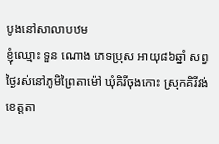បូងនៅសាលាបឋម
ខ្ញុំឈ្មោះ ទួន ណោង ភេទប្រុស អាយុ៨៦ឆ្នាំ សព្វថ្ងៃរស់នៅភូមិព្រៃតាម៉ៅ ឃុំគិរីចុងកោះ ស្រុកគិរីវង់ ខេត្តតា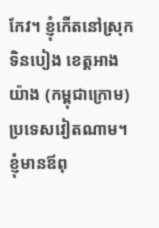កែវ។ ខ្ញុំកើតនៅស្រុកទិនបៀង ខេត្តអាងយ៉ាង (កម្ពុជាក្រោម) ប្រទេសវៀតណាម។ ខ្ញុំមានឪពុ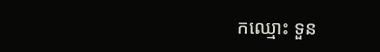កឈ្មោះ ទួន